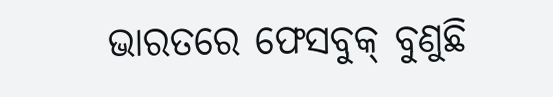ଭାରତରେ ଫେସବୁକ୍ ବୁଣୁଛି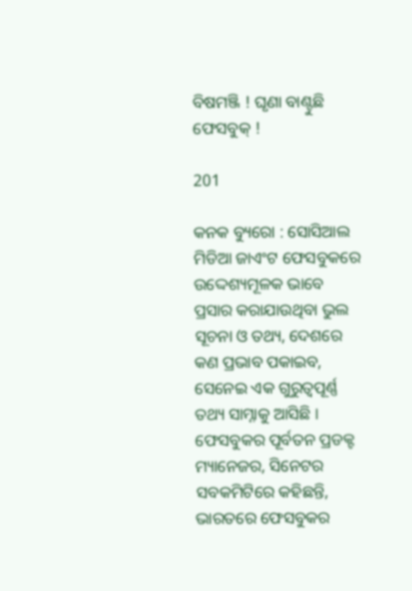ବିଷମଞ୍ଜି ! ଘୃଣା ବାଣ୍ଟୁଛି ଫେସବୁକ୍ !

201

କନକ ବ୍ୟୁରୋ : ସୋସିଆଲ ମିଡିଆ ଜାଏଂଟ ଫେସବୁକରେ ଉଦ୍ଦେଶ୍ୟମୂଳକ ଭାବେ ପ୍ରସାର କରାଯାଉଥିବା ଭୁଲ ସୂଚନା ଓ ତଥ୍ୟ, ଦେଶରେ କଣ ପ୍ରଭାବ ପକାଇବ, ସେନେଇ ଏକ ଗୁରୁତ୍ୱପୂର୍ଣ୍ଣ ତଥ୍ୟ ସାମ୍ନାକୁ ଆସିଛି । ଫେସବୁକର ପୂର୍ବତନ ପ୍ରଡକ୍ଟ ମ୍ୟାନେଜର, ସିନେଟର ସବକମିଟିରେ କହିଛନ୍ତି, ଭାରତରେ ଫେସବୁକର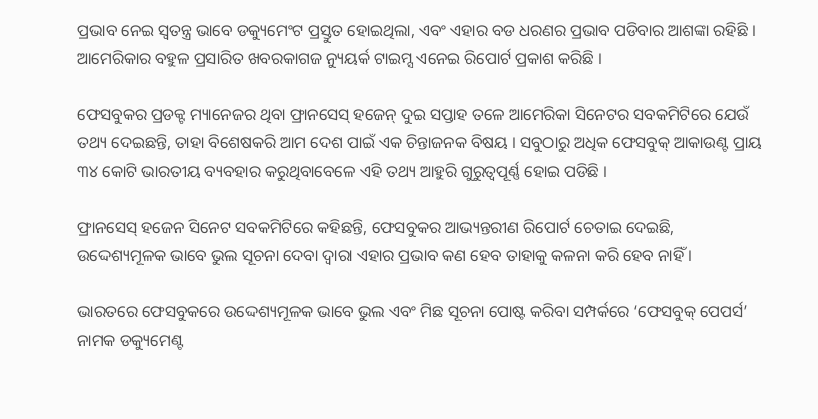ପ୍ରଭାବ ନେଇ ସ୍ୱତନ୍ତ୍ର ଭାବେ ଡକ୍ୟୁମେଂଟ ପ୍ରସ୍ତୁତ ହୋଇଥିଲା, ଏବଂ ଏହାର ବଡ ଧରଣର ପ୍ରଭାବ ପଡିବାର ଆଶଙ୍କା ରହିଛି । ଆମେରିକାର ବହୁଳ ପ୍ରସାରିତ ଖବରକାଗଜ ନ୍ୟୁୟର୍କ ଟାଇମ୍ସ ଏନେଇ ରିପୋର୍ଟ ପ୍ରକାଶ କରିଛି ।

ଫେସବୁକର ପ୍ରଡକ୍ଟ ମ୍ୟାନେଜର ଥିବା ଫ୍ରାନସେସ୍ ହଜେନ୍ ଦୁଇ ସପ୍ତାହ ତଳେ ଆମେରିକା ସିନେଟର ସବକମିଟିରେ ଯେଉଁ ତଥ୍ୟ ଦେଇଛନ୍ତି, ତାହା ବିଶେଷକରି ଆମ ଦେଶ ପାଇଁ ଏକ ଚିନ୍ତାଜନକ ବିଷୟ । ସବୁଠାରୁ ଅଧିକ ଫେସବୁକ୍ ଆକାଉଣ୍ଟ ପ୍ରାୟ ୩୪ କୋଟି ଭାରତୀୟ ବ୍ୟବହାର କରୁଥିବାବେଳେ ଏହି ତଥ୍ୟ ଆହୁରି ଗୁରୁତ୍ୱପୂର୍ଣ୍ଣ ହୋଇ ପଡିଛି ।

ଫ୍ରାନସେସ୍ ହଜେନ ସିନେଟ ସବକମିଟିରେ କହିଛନ୍ତି, ଫେସବୁକର ଆଭ୍ୟନ୍ତରୀଣ ରିପୋର୍ଟ ଚେତାଇ ଦେଇଛି, ଉଦ୍ଦେଶ୍ୟମୂଳକ ଭାବେ ଭୁଲ ସୂଚନା ଦେବା ଦ୍ୱାରା ଏହାର ପ୍ରଭାବ କଣ ହେବ ତାହାକୁ କଳନା କରି ହେବ ନାହିଁ ।

ଭାରତରେ ଫେସବୁକରେ ଉଦ୍ଦେଶ୍ୟମୂଳକ ଭାବେ ଭୁଲ ଏବଂ ମିଛ ସୂଚନା ପୋଷ୍ଟ କରିବା ସମ୍ପର୍କରେ ‘ଫେସବୁକ୍ ପେପର୍ସ’ ନାମକ ଡକ୍ୟୁମେଣ୍ଟ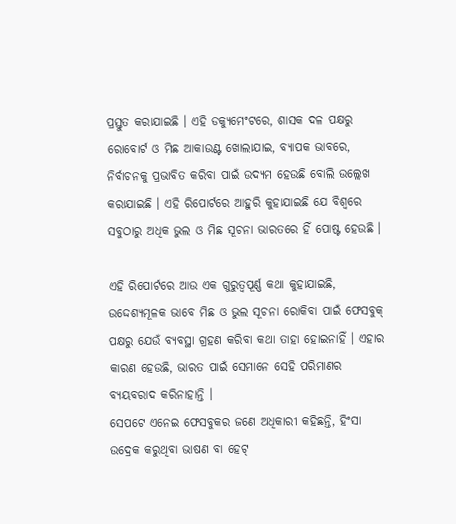ପ୍ରସ୍ତୁତ କରାଯାଇଛି । ଏହି ଡକ୍ୟୁମେଂଟରେ, ଶାସକ ଦଳ ପକ୍ଷରୁ ରୋବୋର୍ଟ ଓ ମିଛ ଆକାଉଣ୍ଟ ଖୋଲାଯାଇ, ବ୍ୟାପକ ଭାବରେ, ନିର୍ବାଚନକୁ ପ୍ରଭାବିତ କରିବା ପାଇଁ ଉଦ୍ୟମ ହେଉଛି ବୋଲି ଉଲ୍ଲେଖ କରାଯାଇଛି । ଏହି ରିପୋର୍ଟରେ ଆହୁରି କୁହାଯାଇଛି ଯେ ବିଶ୍ୱରେ ସବୁଠାରୁ ଅଧିକ ଭୁଲ ଓ ମିଛ ସୂଚନା ଭାରତରେ ହିଁ ପୋଷ୍ଟ ହେଉଛି ।

ଏହି ରିପୋର୍ଟରେ ଆଉ ଏକ ଗୁରୁତ୍ୱପୂର୍ଣ୍ଣ କଥା କୁହାଯାଇଛି, ଉଦ୍ଦେଶ୍ୟମୂଳକ ଭାବେ ମିଛ ଓ ଭୁଲ ସୂଚନା ରୋକିବା ପାଇଁ ଫେସବୁକ୍ ପକ୍ଷରୁ ଯେଉଁ ବ୍ୟବସ୍ଥା ଗ୍ରହଣ କରିବା କଥା ତାହା ହୋଇନାହିଁ । ଏହାର କାରଣ ହେଉଛି, ଭାରତ ପାଇଁ ସେମାନେ ସେହି ପରିମାଣର ବ୍ୟୟବରାଦ କରିନାହାନ୍ତି ।
ସେପଟେ ଏନେଇ ଫେସବୁକର ଜଣେ ଅଧିକାରୀ କହିଛନ୍ତି, ହିଂସା ଉଦ୍ରେକ କରୁଥିବା ଭାଷଣ ବା ହେଟ୍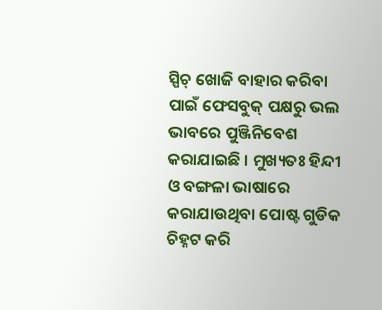ସ୍ପିଚ୍ ଖୋଜି ବାହାର କରିବା ପାଇଁ ଫେସବୁକ୍ ପକ୍ଷରୁ ଭଲ ଭାବରେ ପୁଞ୍ଜିନିବେଶ କରାଯାଇଛି । ମୁଖ୍ୟତଃ ହିନ୍ଦୀ ଓ ବଙ୍ଗଳା ଭାଷାରେ କରାଯାଉଥିବା ପୋଷ୍ଟ ଗୁଡିକ ଚିହ୍ନଟ କରି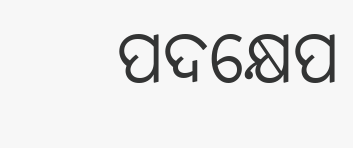ପଦକ୍ଷେପ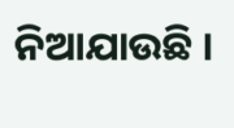ନିଆଯାଉଛି ।